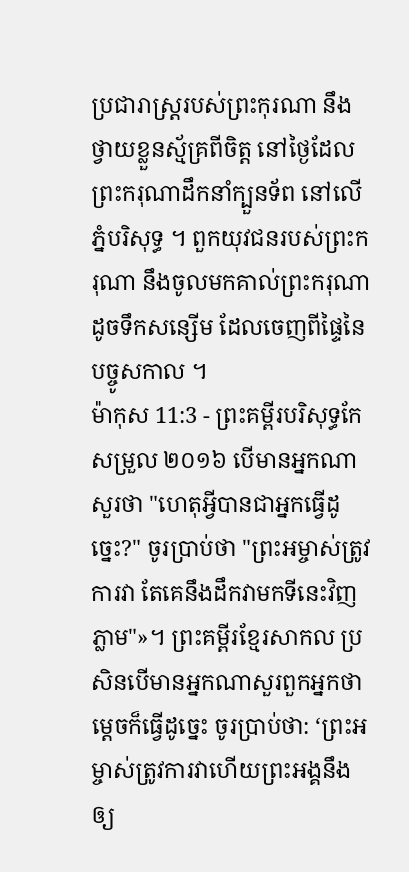ប្រជារាស្ត្ររបស់ព្រះកុរណា នឹងថ្វាយខ្លួនស្ម័គ្រពីចិត្ត នៅថ្ងៃដែលព្រះករុណាដឹកនាំក្បួនទ័ព នៅលើភ្នំបរិសុទ្ធ ។ ពួកយុវជនរបស់ព្រះករុណា នឹងចូលមកគាល់ព្រះករុណា ដូចទឹកសន្សើម ដែលចេញពីផ្ទៃនៃបច្ចូសកាល ។
ម៉ាកុស 11:3 - ព្រះគម្ពីរបរិសុទ្ធកែសម្រួល ២០១៦ បើមានអ្នកណាសួរថា "ហេតុអ្វីបានជាអ្នកធ្វើដូច្នេះ?" ចូរប្រាប់ថា "ព្រះអម្ចាស់ត្រូវការវា តែគេនឹងដឹកវាមកទីនេះវិញភ្លាម"»។ ព្រះគម្ពីរខ្មែរសាកល ប្រសិនបើមានអ្នកណាសួរពួកអ្នកថាម្ដេចក៏ធ្វើដូច្នេះ ចូរប្រាប់ថា: ‘ព្រះអម្ចាស់ត្រូវការវាហើយព្រះអង្គនឹងឲ្យ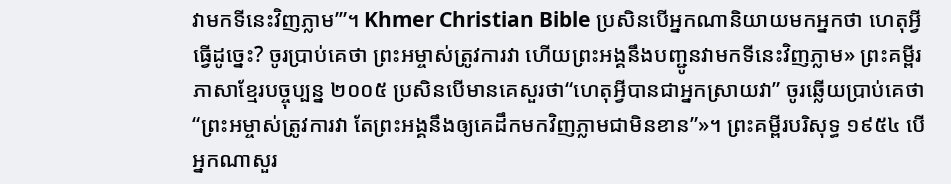វាមកទីនេះវិញភ្លាម’”។ Khmer Christian Bible ប្រសិនបើអ្នកណានិយាយមកអ្នកថា ហេតុអ្វីធ្វើដូច្នេះ? ចូរប្រាប់គេថា ព្រះអម្ចាស់ត្រូវការវា ហើយព្រះអង្គនឹងបញ្ជូនវាមកទីនេះវិញភ្លាម» ព្រះគម្ពីរភាសាខ្មែរបច្ចុប្បន្ន ២០០៥ ប្រសិនបើមានគេសួរថា“ហេតុអ្វីបានជាអ្នកស្រាយវា” ចូរឆ្លើយប្រាប់គេថា “ព្រះអម្ចាស់ត្រូវការវា តែព្រះអង្គនឹងឲ្យគេដឹកមកវិញភ្លាមជាមិនខាន”»។ ព្រះគម្ពីរបរិសុទ្ធ ១៩៥៤ បើអ្នកណាសួរ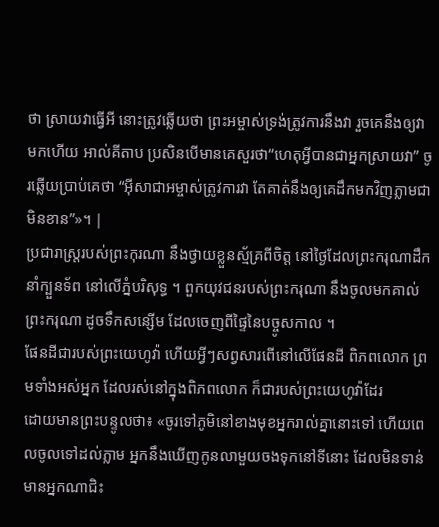ថា ស្រាយវាធ្វើអី នោះត្រូវឆ្លើយថា ព្រះអម្ចាស់ទ្រង់ត្រូវការនឹងវា រួចគេនឹងឲ្យវាមកហើយ អាល់គីតាប ប្រសិនបើមានគេសួរថា“ហេតុអ្វីបានជាអ្នកស្រាយវា” ចូរឆ្លើយប្រាប់គេថា “អ៊ីសាជាអម្ចាស់ត្រូវការវា តែគាត់នឹងឲ្យគេដឹកមកវិញភ្លាមជាមិនខាន”»។ |
ប្រជារាស្ត្ររបស់ព្រះកុរណា នឹងថ្វាយខ្លួនស្ម័គ្រពីចិត្ត នៅថ្ងៃដែលព្រះករុណាដឹកនាំក្បួនទ័ព នៅលើភ្នំបរិសុទ្ធ ។ ពួកយុវជនរបស់ព្រះករុណា នឹងចូលមកគាល់ព្រះករុណា ដូចទឹកសន្សើម ដែលចេញពីផ្ទៃនៃបច្ចូសកាល ។
ផែនដីជារបស់ព្រះយេហូវ៉ា ហើយអ្វីៗសព្វសារពើនៅលើផែនដី ពិភពលោក ព្រមទាំងអស់អ្នក ដែលរស់នៅក្នុងពិភពលោក ក៏ជារបស់ព្រះយេហូវ៉ាដែរ
ដោយមានព្រះបន្ទូលថា៖ «ចូរទៅភូមិនៅខាងមុខអ្នករាល់គ្នានោះទៅ ហើយពេលចូលទៅដល់ភ្លាម អ្នកនឹងឃើញកូនលាមួយចងទុកនៅទីនោះ ដែលមិនទាន់មានអ្នកណាជិះ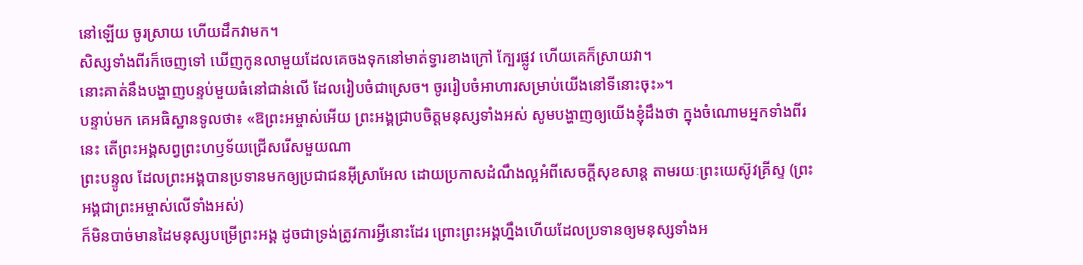នៅឡើយ ចូរស្រាយ ហើយដឹកវាមក។
សិស្សទាំងពីរក៏ចេញទៅ ឃើញកូនលាមួយដែលគេចងទុកនៅមាត់ទ្វារខាងក្រៅ ក្បែរផ្លូវ ហើយគេក៏ស្រាយវា។
នោះគាត់នឹងបង្ហាញបន្ទប់មួយធំនៅជាន់លើ ដែលរៀបចំជាស្រេច។ ចូររៀបចំអាហារសម្រាប់យើងនៅទីនោះចុះ»។
បន្ទាប់មក គេអធិស្ឋានទូលថា៖ «ឱព្រះអម្ចាស់អើយ ព្រះអង្គជ្រាបចិត្តមនុស្សទាំងអស់ សូមបង្ហាញឲ្យយើងខ្ញុំដឹងថា ក្នុងចំណោមអ្នកទាំងពីរនេះ តើព្រះអង្គសព្វព្រះហឫទ័យជ្រើសរើសមួយណា
ព្រះបន្ទូល ដែលព្រះអង្គបានប្រទានមកឲ្យប្រជាជនអ៊ីស្រាអែល ដោយប្រកាសដំណឹងល្អអំពីសេចក្តីសុខសាន្ត តាមរយៈព្រះយេស៊ូវគ្រីស្ទ (ព្រះអង្គជាព្រះអម្ចាស់លើទាំងអស់)
ក៏មិនបាច់មានដៃមនុស្សបម្រើព្រះអង្គ ដូចជាទ្រង់ត្រូវការអ្វីនោះដែរ ព្រោះព្រះអង្គហ្នឹងហើយដែលប្រទានឲ្យមនុស្សទាំងអ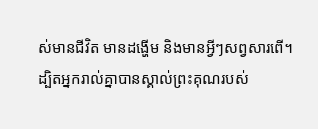ស់មានជីវិត មានដង្ហើម និងមានអ្វីៗសព្វសារពើ។
ដ្បិតអ្នករាល់គ្នាបានស្គាល់ព្រះគុណរបស់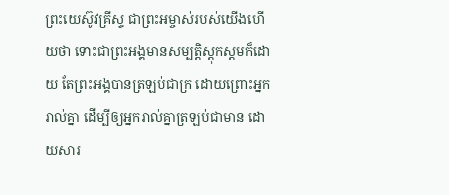ព្រះយេស៊ូវគ្រីស្ទ ជាព្រះអម្ចាស់របស់យើងហើយថា ទោះជាព្រះអង្គមានសម្បត្តិស្ដុកស្តមក៏ដោយ តែព្រះអង្គបានត្រឡប់ជាក្រ ដោយព្រោះអ្នករាល់គ្នា ដើម្បីឲ្យអ្នករាល់គ្នាត្រឡប់ជាមាន ដោយសារ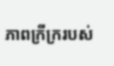ភាពក្រីក្ររបស់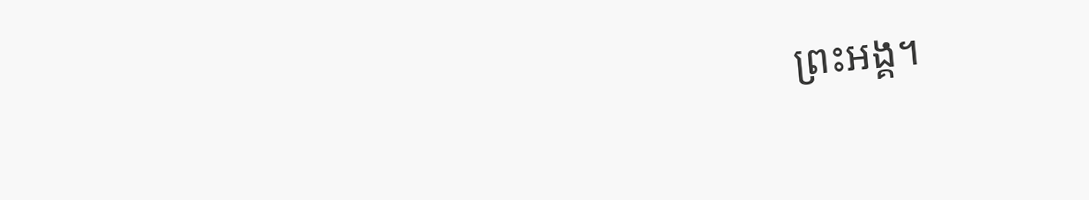ព្រះអង្គ។